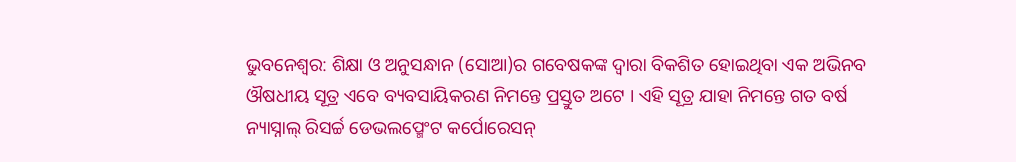ଭୁବନେଶ୍ୱର: ଶିକ୍ଷା ଓ ଅନୁସନ୍ଧାନ (ସୋଆ)ର ଗବେଷକଙ୍କ ଦ୍ୱାରା ବିକଶିତ ହୋଇଥିବା ଏକ ଅଭିନବ ଔଷଧୀୟ ସୂତ୍ର ଏବେ ବ୍ୟବସାୟିକରଣ ନିମନ୍ତେ ପ୍ରସ୍ତୁତ ଅଟେ । ଏହି ସୂତ୍ର ଯାହା ନିମନ୍ତେ ଗତ ବର୍ଷ ନ୍ୟାସ୍ନାଲ୍ ରିସର୍ଚ୍ଚ ଡେଭଲପ୍ମେଂଟ କର୍ପୋରେସନ୍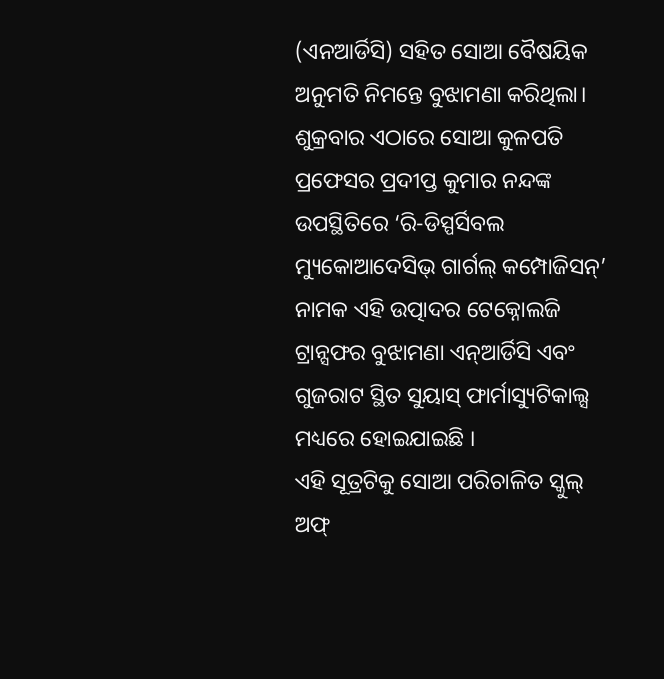(ଏନଆର୍ଡିସି) ସହିତ ସୋଆ ବୈଷୟିକ ଅନୁମତି ନିମନ୍ତେ ବୁଝାମଣା କରିଥିଲା। ଶୁକ୍ରବାର ଏଠାରେ ସୋଆ କୁଳପତି ପ୍ରଫେସର ପ୍ରଦୀପ୍ତ କୁମାର ନନ୍ଦଙ୍କ ଉପସ୍ଥିତିରେ ‘ରି-ଡିସ୍ପର୍ସିବଲ ମ୍ୟୁକୋଆଦେସିଭ୍ ଗାର୍ଗଲ୍ କମ୍ପୋଜିସନ୍’ ନାମକ ଏହି ଉତ୍ପାଦର ଟେକ୍ନୋଲଜି ଟ୍ରାନ୍ସଫର ବୁଝାମଣା ଏନ୍ଆର୍ଡିସି ଏବଂ ଗୁଜରାଟ ସ୍ଥିତ ସୁୟାସ୍ ଫାର୍ମାସ୍ୟୁଟିକାଲ୍ସ ମଧ୍ୟରେ ହୋଇଯାଇଛି ।
ଏହି ସୂତ୍ରଟିକୁ ସୋଆ ପରିଚାଳିତ ସ୍କୁଲ୍ ଅଫ୍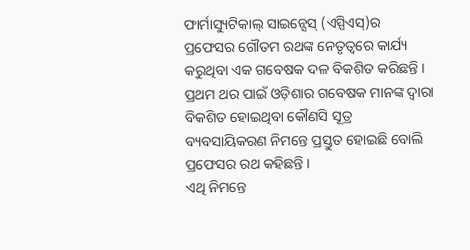ଫାର୍ମାସ୍ୟୁଟିକାଲ୍ ସାଇନ୍ସେସ୍ (ଏସ୍ପିଏସ୍)ର ପ୍ରଫେସର ଗୌତମ ରଥଙ୍କ ନେତୃତ୍ୱରେ କାର୍ଯ୍ୟ କରୁଥିବା ଏକ ଗବେଷକ ଦଳ ବିକଶିତ କରିଛନ୍ତି । ପ୍ରଥମ ଥର ପାଇଁ ଓଡ଼ିଶାର ଗବେଷକ ମାନଙ୍କ ଦ୍ୱାରା ବିକଶିତ ହୋଇଥିବା କୌଣସି ସୂତ୍ର ବ୍ୟବସାୟିକରଣ ନିମନ୍ତେ ପ୍ରସ୍ତୁତ ହୋଇଛି ବୋଲି ପ୍ରଫେସର ରଥ କହିଛନ୍ତି ।
ଏଥି ନିମନ୍ତେ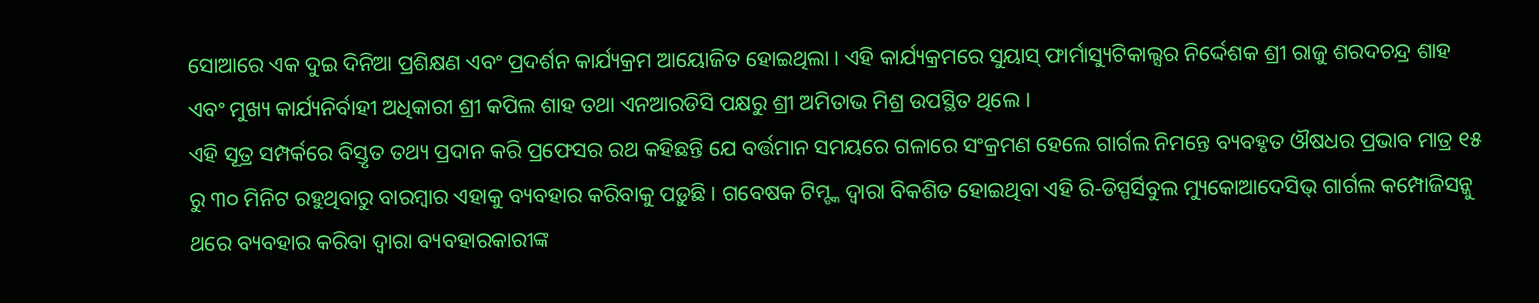ସୋଆରେ ଏକ ଦୁଇ ଦିନିଆ ପ୍ରଶିକ୍ଷଣ ଏବଂ ପ୍ରଦର୍ଶନ କାର୍ଯ୍ୟକ୍ରମ ଆୟୋଜିତ ହୋଇଥିଲା । ଏହି କାର୍ଯ୍ୟକ୍ରମରେ ସୁୟାସ୍ ଫାର୍ମାସ୍ୟୁଟିକାଲ୍ସର ନିର୍ଦ୍ଦେଶକ ଶ୍ରୀ ରାଜୁ ଶରଦଚନ୍ଦ୍ର ଶାହ ଏବଂ ମୁଖ୍ୟ କାର୍ଯ୍ୟନିର୍ବାହୀ ଅଧିକାରୀ ଶ୍ରୀ କପିଲ ଶାହ ତଥା ଏନଆରଡିସି ପକ୍ଷରୁ ଶ୍ରୀ ଅମିତାଭ ମିଶ୍ର ଉପସ୍ଥିତ ଥିଲେ ।
ଏହି ସୂତ୍ର ସମ୍ପର୍କରେ ବିସ୍ତୃତ ତଥ୍ୟ ପ୍ରଦାନ କରି ପ୍ରଫେସର ରଥ କହିଛନ୍ତି ଯେ ବର୍ତ୍ତମାନ ସମୟରେ ଗଳାରେ ସଂକ୍ରମଣ ହେଲେ ଗାର୍ଗଲ ନିମନ୍ତେ ବ୍ୟବହୃତ ଔଷଧର ପ୍ରଭାବ ମାତ୍ର ୧୫ ରୁ ୩୦ ମିନିଟ ରହୁଥିବାରୁ ବାରମ୍ବାର ଏହାକୁ ବ୍ୟବହାର କରିବାକୁ ପଡ଼ୁଛି । ଗବେଷକ ଟିମ୍ଙ୍କ ଦ୍ୱାରା ବିକଶିତ ହୋଇଥିବା ଏହି ରି-ଡିସ୍ପର୍ସିବୁଲ ମ୍ୟୁକୋଆଦେସିଭ୍ ଗାର୍ଗଲ କମ୍ପୋଜିସନ୍କୁ ଥରେ ବ୍ୟବହାର କରିବା ଦ୍ୱାରା ବ୍ୟବହାରକାରୀଙ୍କ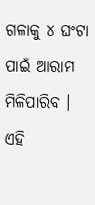ଗଳାକୁ ୪ ଘଂଟା ପାଇଁ ଆରାମ ମିଳିପାରିବ । ଏହି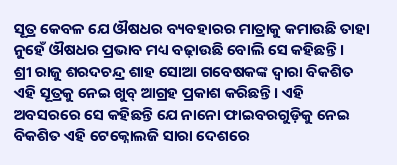ସୂତ୍ର କେବଳ ଯେ ଔଷଧର ବ୍ୟବହାରର ମାତ୍ରାକୁ କମାଉଛି ତାହା ନୁହେଁ ଔଷଧର ପ୍ରଭାବ ମଧ୍ୟ ବଢ଼ାଉଛି ବୋଲି ସେ କହିଛନ୍ତି ।
ଶ୍ରୀ ରାଜୁ ଶରଦଚନ୍ଦ୍ର ଶାହ ସୋଆ ଗବେଷକଙ୍କ ଦ୍ୱାରା ବିକଶିତ ଏହି ସୂତ୍ରକୁ ନେଇ ଖୁବ୍ ଆଗ୍ରହ ପ୍ରକାଶ କରିଛନ୍ତି । ଏହି ଅବସରରେ ସେ କହିଛନ୍ତି ଯେ ନାନୋ ଫାଇବରଗୁଡ଼ିକୁ ନେଇ ବିକଶିତ ଏହି ଟେକ୍ନୋଲଜି ସାରା ଦେଶରେ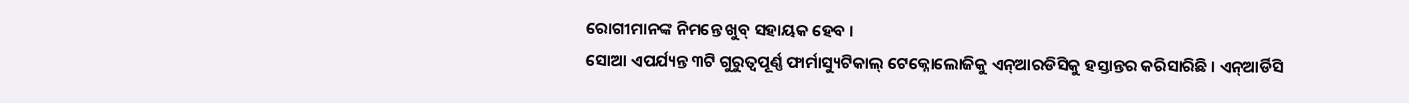ରୋଗୀମାନଙ୍କ ନିମନ୍ତେ ଖୁବ୍ ସହାୟକ ହେବ ।
ସୋଆ ଏପର୍ଯ୍ୟନ୍ତ ୩ଟି ଗୁରୁତ୍ୱପୂର୍ଣ୍ଣ ଫାର୍ମାସ୍ୟୁଟିକାଲ୍ ଟେକ୍ନୋଲୋଜିକୁ ଏନ୍ଆରଡିସିକୁ ହସ୍ତାନ୍ତର କରିସାରିଛି । ଏନ୍ଆର୍ଡିସି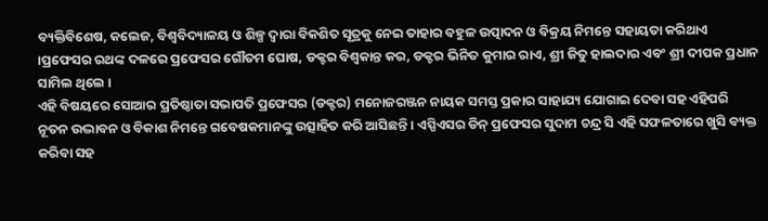ବ୍ୟକ୍ତିବିଶେଷ, କଲେଜ, ବିଶ୍ୱବିଦ୍ୟାଳୟ ଓ ଶିଳ୍ପ ଦ୍ୱାରା ବିକଶିତ ସୂତ୍ରକୁ ନେଇ ତାହାର ବହୁଳ ଉତ୍ପାଦନ ଓ ବିକ୍ରୟ ନିମନ୍ତେ ସହାୟତା କରିଥାଏ ।ପ୍ରଫେସର ରଥଙ୍କ ଦଳରେ ପ୍ରଫେସର ଗୌତମ ଘୋଷ, ଡକ୍ଟର ବିଶ୍ୱକାନ୍ତ କର, ଡକ୍ଟର ଭିନିତ କୁମାର ରାଏ, ଶ୍ରୀ ଜିତୁ ହାଲଦାର ଏବଂ ଶ୍ରୀ ଦୀପକ ପ୍ରଧାନ ସାମିଲ ଥିଲେ ।
ଏହି ବିଷୟରେ ସୋଆର ପ୍ରତିଷ୍ଠାତା ସଭାପତି ପ୍ରଫେସର (ଡକ୍ଟର) ମନୋଜରଞ୍ଜନ ନାୟକ ସମସ୍ତ ପ୍ରକାର ସାହାଯ୍ୟ ଯୋଗାଇ ଦେବା ସହ ଏହିପରି ନୂତନ ଉଦ୍ଭାବନ ଓ ବିକାଶ ନିମନ୍ତେ ଗବେଷକମାନଙ୍କୁ ଉତ୍ସାହିତ କରି ଆସିଛନ୍ତି । ଏସ୍ପିଏସର ଡିନ୍ ପ୍ରଫେସର ସୁଦାମ ଚନ୍ଦ୍ର ସି ଏହି ସଫଳତାରେ ଖୁସି ବ୍ୟକ୍ତ କରିବା ସହ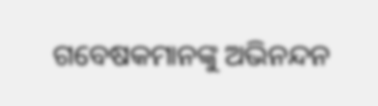ଗବେଷକମାନଙ୍କୁ ଅଭିନନ୍ଦନ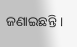ଜଣାଇଛନ୍ତି ।